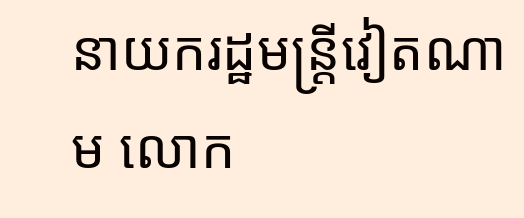នាយករដ្ឋមន្រ្តីវៀតណាម លោក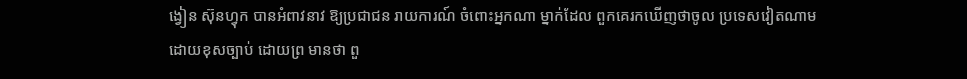ង្វៀន ស៊ុនហ្វុក បានអំពាវនាវ ឱ្យប្រជាជន រាយការណ៍ ចំពោះអ្នកណា ម្នាក់ដែល ពួកគេរកឃើញថាចូល ប្រទេសវៀតណាម ដោយខុសច្បាប់ ដោយព្រ មានថា ពួ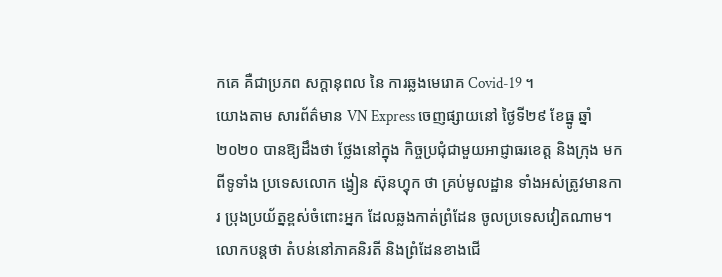កគេ គឺជាប្រភព សក្តានុពល នៃ ការឆ្លងមេរោគ Covid-19 ។
យោងតាម សារព័ត៌មាន VN Express ចេញផ្សាយនៅ ថ្ងៃទី២៩ ខែធ្នូ ឆ្នាំ២០២០ បានឱ្យដឹងថា ថ្លែងនៅក្នុង កិច្ចប្រជុំជាមួយអាជ្ញាធរខេត្ត និងក្រុង មកពីទូទាំង ប្រទេសលោក ង្វៀន ស៊ុនហ្វុក ថា គ្រប់មូលដ្ឋាន ទាំងអស់ត្រូវមានការ ប្រុងប្រយ័ត្នខ្ពស់ចំពោះអ្នក ដែលឆ្លងកាត់ព្រំដែន ចូលប្រទេសវៀតណាម។
លោកបន្តថា តំបន់នៅភាគនិរតី និងព្រំដែនខាងជើ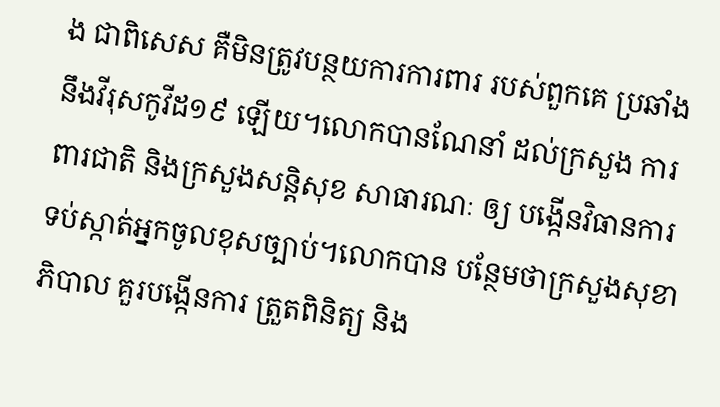ង ជាពិសេស គឺមិនត្រូវបន្ថយការការពារ របស់ពួកគេ ប្រឆាំងនឹងវីរុសកូវីដ១៩ ឡើយ។លោកបានណែនាំ ដល់ក្រសួង ការពារជាតិ និងក្រសួងសន្តិសុខ សាធារណៈ ឲ្យ បង្កើនវិធានការ ទប់ស្កាត់អ្នកចូលខុសច្បាប់។លោកបាន បន្ថែមថាក្រសួងសុខាភិបាល គួរបង្កើនការ ត្រួតពិនិត្យ និង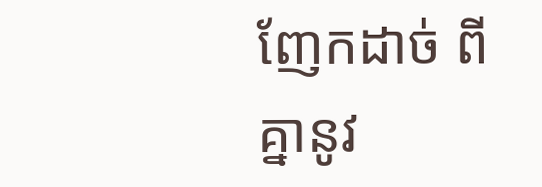ញែកដាច់ ពីគ្នានូវ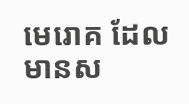មេរោគ ដែលមានស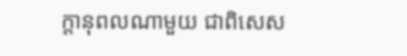ក្តានុពលណាមួយ ជាពិសេស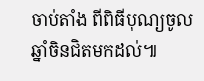ចាប់តាំង ពីពិធីបុណ្យចូលឆ្នាំចិនជិតមកដល់៕